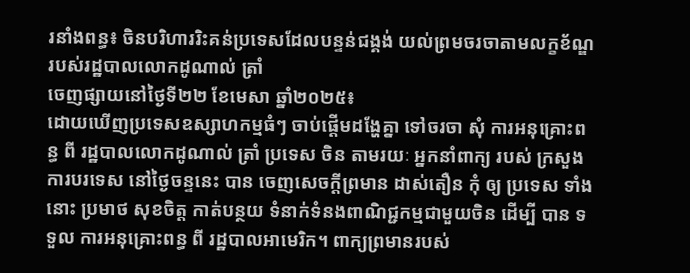រនាំងពន្ធ៖ ចិនបរិហាររិះគន់ប្រទេសដែលបន្ទន់ជង្គង់ យល់ព្រមចរចាតាមលក្ខខ័ណ្ឌរបស់រដ្ឋបាលលោកដូណាល់ ត្រាំ
ចេញផ្សាយនៅថ្ងៃទី២២ ខែមេសា ឆ្នាំ២០២៥៖
ដោយឃើញប្រទេសឧស្សាហកម្មធំៗ ចាប់ផ្តើមដង្ហែគ្នា ទៅចរចា សុំ ការអនុគ្រោះពន្ធ ពី រដ្ឋបាលលោកដូណាល់ ត្រាំ ប្រទេស ចិន តាមរយៈ អ្នកនាំពាក្យ របស់ ក្រសួងការបរទេស នៅថ្ងៃចន្ទនេះ បាន ចេញសេចក្តីព្រមាន ដាស់តឿន កុំ ឲ្យ ប្រទេស ទាំងនោះ ប្រមាថ សុខចិត្ត កាត់បន្ថយ ទំនាក់ទំនងពាណិជ្ជកម្មជាមួយចិន ដើម្បី បាន ទទួល ការអនុគ្រោះពន្ធ ពី រដ្ឋបាលអាមេរិក។ ពាក្យព្រមានរបស់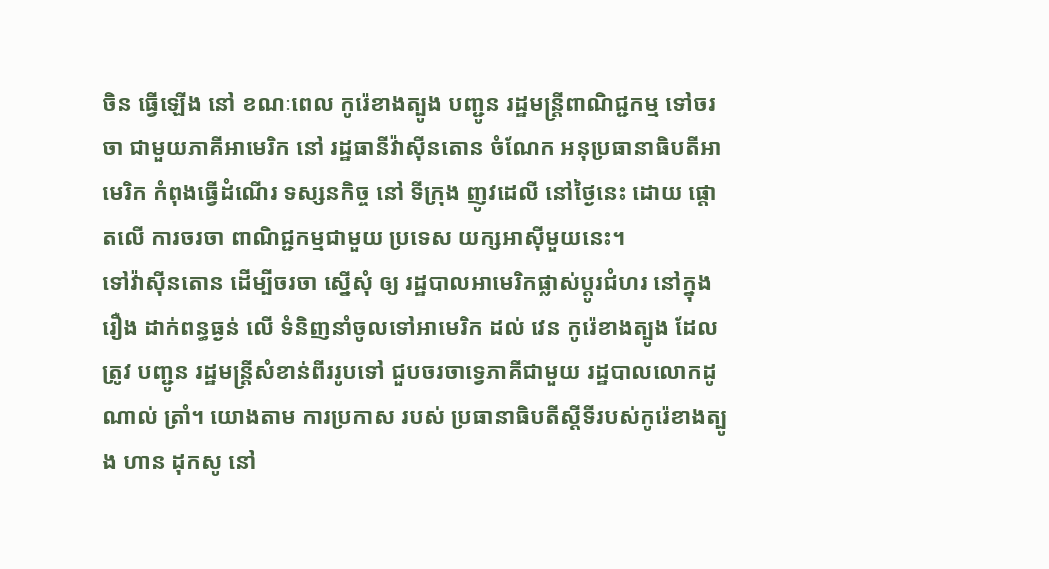ចិន ធ្វើឡើង នៅ ខណៈពេល កូរ៉េខាងត្បូង បញ្ជូន រដ្ឋមន្រ្តីពាណិជ្ជកម្ម ទៅចរចា ជាមួយភាគីអាមេរិក នៅ រដ្ឋធានីវ៉ាស៊ីនតោន ចំណែក អនុប្រធានាធិបតីអាមេរិក កំពុងធ្វើដំណើរ ទស្សនកិច្ច នៅ ទីក្រុង ញូវដេលី នៅថ្ងៃនេះ ដោយ ផ្តោតលើ ការចរចា ពាណិជ្ជកម្មជាមួយ ប្រទេស យក្សអាស៊ីមួយនេះ។
ទៅវ៉ាស៊ីនតោន ដើម្បីចរចា ស្នើសុំ ឲ្យ រដ្ឋបាលអាមេរិកផ្លាស់ប្តូរជំហរ នៅក្នុង រឿង ដាក់ពន្ធធ្ងន់ លើ ទំនិញនាំចូលទៅអាមេរិក ដល់ វេន កូរ៉េខាងត្បូង ដែលត្រូវ បញ្ជូន រដ្ឋមន្រ្តីសំខាន់ពីររូបទៅ ជួបចរចាទ្វេភាគីជាមួយ រដ្ឋបាលលោកដូណាល់ ត្រាំ។ យោងតាម ការប្រកាស របស់ ប្រធានាធិបតីស្តីទីរបស់កូរ៉េខាងត្បូង ហាន ដុកសូ នៅ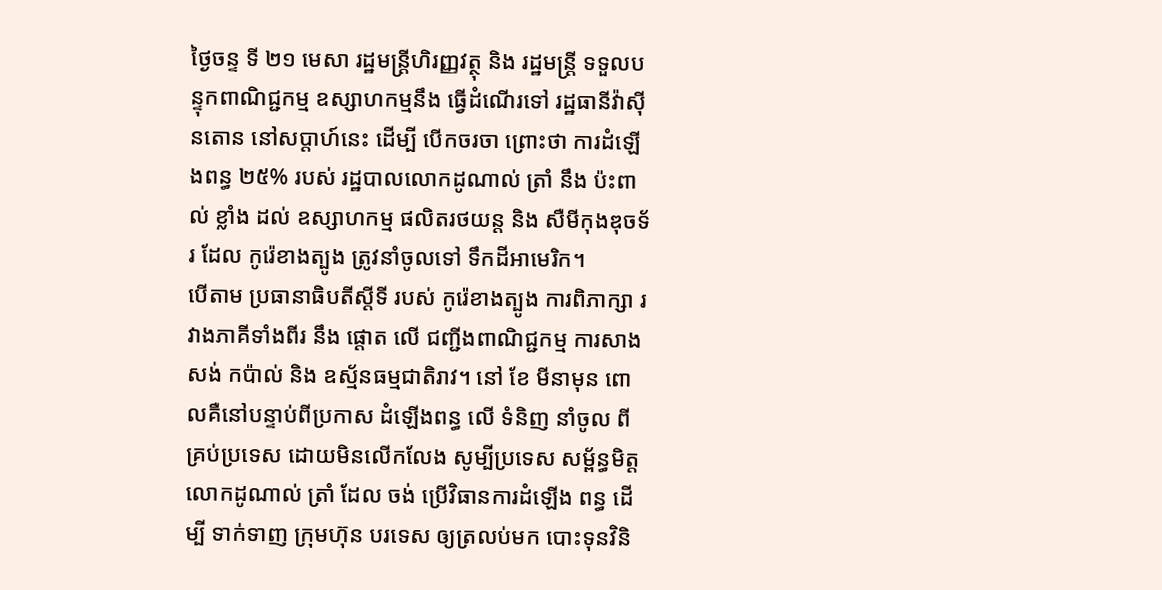ថ្ងៃចន្ទ ទី ២១ មេសា រដ្ឋមន្រ្តីហិរញ្ញវត្ថុ និង រដ្ឋមន្រ្តី ទទួលបន្ទុកពាណិជ្ជកម្ម ឧស្សាហកម្មនឹង ធ្វើដំណើរទៅ រដ្ឋធានីវ៉ាស៊ីនតោន នៅសប្តាហ៍នេះ ដើម្បី បើកចរចា ព្រោះថា ការដំឡើងពន្ធ ២៥% របស់ រដ្ឋបាលលោកដូណាល់ ត្រាំ នឹង ប៉ះពាល់ ខ្លាំង ដល់ ឧស្សាហកម្ម ផលិតរថយន្ត និង សឺមីកុងឌុចទ័រ ដែល កូរ៉េខាងត្បូង ត្រូវនាំចូលទៅ ទឹកដីអាមេរិក។
បើតាម ប្រធានាធិបតីស្តីទី របស់ កូរ៉េខាងត្បូង ការពិភាក្សា រវាងភាគីទាំងពីរ នឹង ផ្តោត លើ ជញ្ជីងពាណិជ្ជកម្ម ការសាងសង់ កប៉ាល់ និង ឧស្ម័នធម្មជាតិរាវ។ នៅ ខែ មីនាមុន ពោលគឺនៅបន្ទាប់ពីប្រកាស ដំឡើងពន្ធ លើ ទំនិញ នាំចូល ពី គ្រប់ប្រទេស ដោយមិនលើកលែង សូម្បីប្រទេស សម្ព័ន្ធមិត្ត លោកដូណាល់ ត្រាំ ដែល ចង់ ប្រើវិធានការដំឡើង ពន្ធ ដើម្បី ទាក់ទាញ ក្រុមហ៊ុន បរទេស ឲ្យត្រលប់មក បោះទុនវិនិ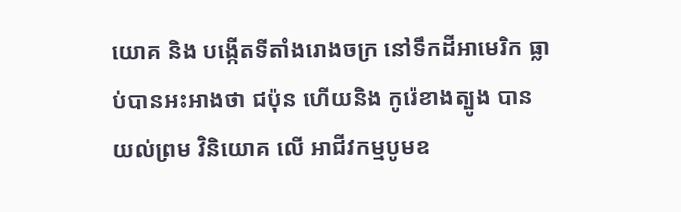យោគ និង បង្កើតទីតាំងរោងចក្រ នៅទឹកដីអាមេរិក ធ្លាប់បានអះអាងថា ជប៉ុន ហើយនិង កូរ៉េខាងត្បូង បាន យល់ព្រម វិនិយោគ លើ អាជីវកម្មបូមឧ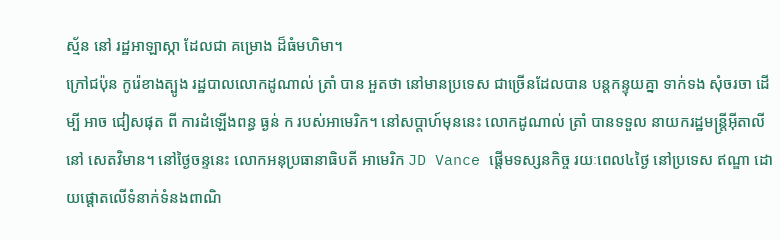ស្ម័ន នៅ រដ្ឋអាឡាស្កា ដែលជា គម្រោង ដ៏ធំមហិមា។
ក្រៅជប៉ុន កូរ៉េខាងត្បូង រដ្ឋបាលលោកដូណាល់ ត្រាំ បាន អួតថា នៅមានប្រទេស ជាច្រើនដែលបាន បន្តកន្ទុយគ្នា ទាក់ទង សុំចរចា ដើម្បី អាច ជៀសផុត ពី ការដំឡើងពន្ធ ធ្ងន់ ក របស់អាមេរិក។ នៅសប្តាហ៍មុននេះ លោកដូណាល់ ត្រាំ បានទទួល នាយករដ្ឋមន្រ្តីអ៊ីតាលី នៅ សេតវិមាន។ នៅថ្ងៃចន្ទនេះ លោកអនុប្រធានាធិបតី អាមេរិក JD Vance ផ្តើមទស្សនកិច្ច រយៈពេល៤ថ្ងៃ នៅប្រទេស ឥណ្ឌា ដោយផ្តោតលើទំនាក់ទំនងពាណិ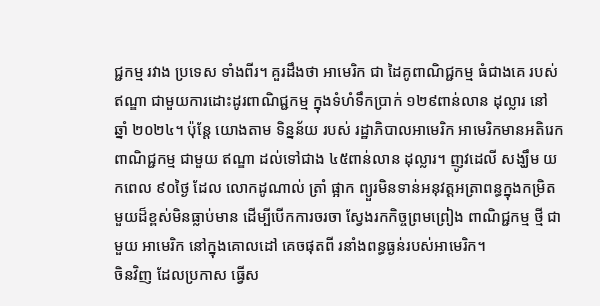ជ្ជកម្ម រវាង ប្រទេស ទាំងពីរ។ គួរដឹងថា អាមេរិក ជា ដៃគូពាណិជ្ជកម្ម ធំជាងគេ របស់ឥណ្ឌា ជាមួយការដោះដូរពាណិជ្ជកម្ម ក្នុងទំហំទឹកប្រាក់ ១២៩ពាន់លាន ដុល្លារ នៅ ឆ្នាំ ២០២៤។ ប៉ុន្តែ យោងតាម ទិន្នន័យ របស់ រដ្ឋាភិបាលអាមេរិក អាមេរិកមានអតិរេកពាណិជ្ជកម្ម ជាមួយ ឥណ្ឌា ដល់ទៅជាង ៤៥ពាន់លាន ដុល្លារ។ ញូវដេលី សង្ឃឹម យកពេល ៩០ថ្ងៃ ដែល លោកដូណាល់ ត្រាំ ផ្អាក ព្យួរមិនទាន់អនុវត្តអត្រាពន្ធក្នុងកម្រិតមួយដ៏ខ្ពស់មិនធ្លាប់មាន ដើម្បីបើកការចរចា ស្វែងរកកិច្ចព្រមព្រៀង ពាណិជ្ជកម្ម ថ្មី ជាមួយ អាមេរិក នៅក្នុងគោលដៅ គេចផុតពី រនាំងពន្ធធ្ងន់របស់អាមេរិក។
ចិនវិញ ដែលប្រកាស ធ្វើស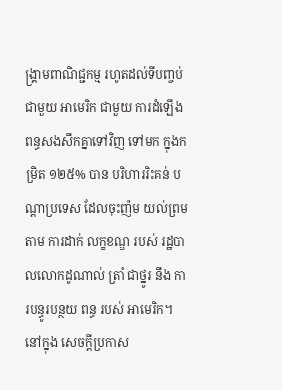ង្រ្គាមពាណិជ្ជកម្ម រហូតដល់ទីបញ្ចប់ ជាមួយ អាមេរិក ជាមួយ ការដំឡើង ពន្ធសងសឹកគ្នាទៅវិញ ទៅមក ក្នុងកម្រិត ១២៥% បាន បរិហាររិះគន់ បណ្តាប្រទេស ដែលចុះញ៉ម យល់ព្រម តាម ការដាក់ លក្ខខណ្ឌ របស់ រដ្ឋបាលលោកដូណាល់ ត្រាំ ជាថ្នូរ នឹង ការបន្ធូរបន្ថយ ពន្ធ របស់ អាមេរិក។ នៅក្នុង សេចក្តីប្រកាស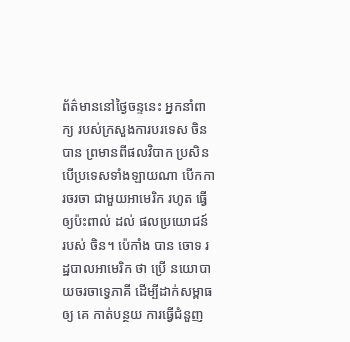ព័ត៌មាននៅថ្ងៃចន្ទនេះ អ្នកនាំពាក្យ របស់ក្រសួងការបរទេស ចិន បាន ព្រមានពីផលវិបាក ប្រសិនបើប្រទេសទាំងឡាយណា បើកការចរចា ជាមួយអាមេរិក រហូត ធ្វើ ឲ្យប៉ះពាល់ ដល់ ផលប្រយោជន៍ របស់ ចិន។ ប៉េកាំង បាន ចោទ រដ្ឋបាលអាមេរិក ថា ប្រើ នយោបាយចរចាទ្វេភាគី ដើម្បីដាក់សម្ពាធ ឲ្យ គេ កាត់បន្ថយ ការធ្វើជំនួញ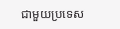ជាមួយប្រទេស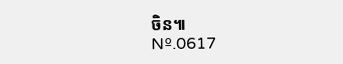ចិន៕
Nº.0617